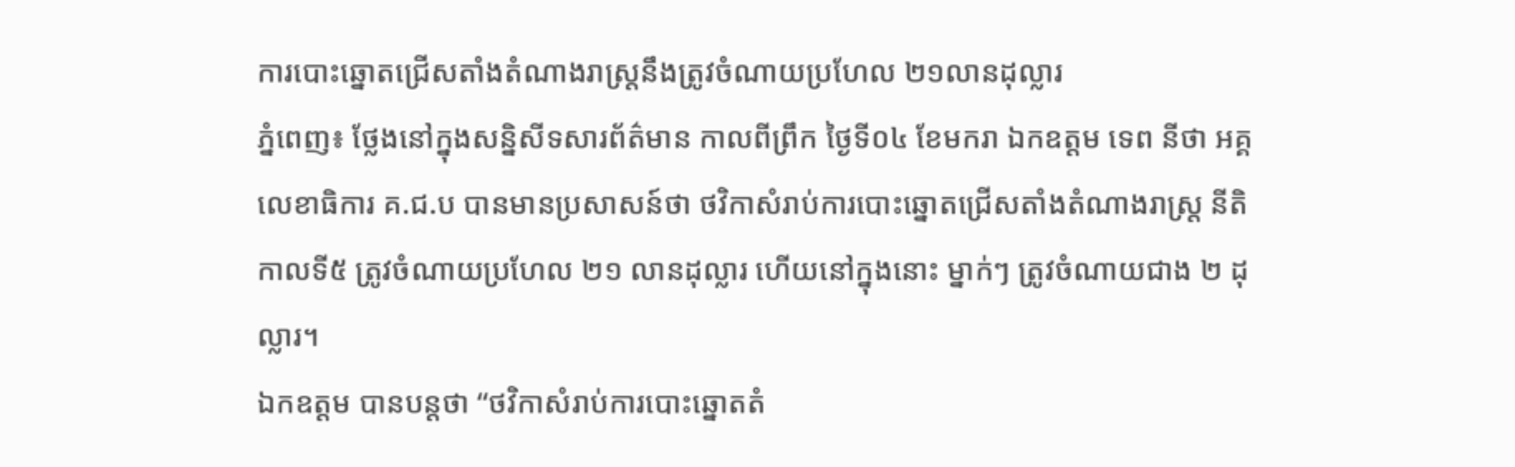ការបោះឆ្នោតជ្រើសតាំងតំណាងរាស្ត្រនឹងត្រូវចំណាយប្រហែល ២១លានដុល្លារ
ភ្នំពេញ៖ ថ្លែងនៅក្នុងសន្និសីទសារព័ត៌មាន កាលពីព្រឹក ថ្ងៃទី០៤ ខែមករា ឯកឧត្ដម ទេព នីថា អគ្គលេខាធិការ គ.ជ.ប បានមានប្រសាសន៍ថា ថវិកាសំរាប់ការបោះឆ្នោតជ្រើសតាំងតំណាងរាស្ត្រ នីតិកាលទី៥ ត្រូវចំណាយប្រហែល ២១ លានដុល្លារ ហើយនៅក្នុងនោះ ម្នាក់ៗ ត្រូវចំណាយជាង ២ ដុល្លារ។
ឯកឧត្ដម បានបន្តថា “ថវិកាសំរាប់ការបោះឆ្នោតតំ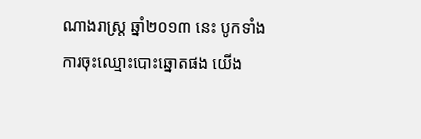ណាងរាស្ត្រ ឆ្នាំ២០១៣ នេះ បូកទាំងការចុះឈ្មោះបោះឆ្នោតផង យើង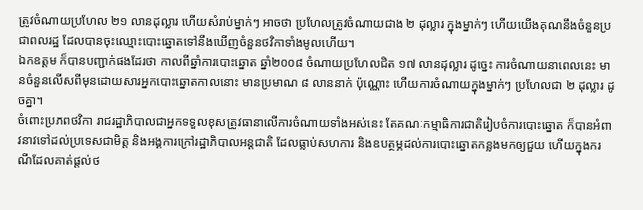ត្រូវចំណាយប្រហែល ២១ លានដុល្លារ ហើយសំរាប់ម្នាក់ៗ អាចថា ប្រហែលត្រូវចំណាយជាង ២ ដុល្លារ ក្នុងម្នាក់ៗ ហើយយើងគុណនឹងចំនួនប្រជាពលរដ្ឋ ដែលបានចុះឈ្មោះបោះឆ្នោតទៅនឹងឃើញចំនួនថវិកាទាំងមូលហើយ។
ឯកឧត្ដម ក៏បានបញ្ជាក់ផងដែរថា កាលពីឆ្នាំការបោះឆ្នោត ឆ្នាំ២០០៨ ចំណាយប្រហែលជិត ១៧ លានដុល្លារ ដូច្នេះ ការចំណាយនាពេលនេះ មានចំនួនលើសពីមុនដោយសារអ្នកបោះឆ្នោតកាលនោះ មានប្រមាណ ៨ លាននាក់ ប៉ុណ្ណោះ ហើយការចំណាយក្នុងម្នាក់ៗ ប្រហែលជា ២ ដុល្លារ ដូចគ្នា។
ចំពោះប្រភពថវិកា រាជរដ្ឋាភិបាលជាអ្នកទទួលខុសត្រូវធានាលើការចំណាយទាំងអស់នេះ តែគណៈកម្មាធិការជាតិរៀបចំការបោះឆ្នោត ក៏បានអំពាវនាវទៅដល់ប្រទេសជាមិត្ត និងអង្គការក្រៅរដ្ឋាភិបាលអន្តជាតិ ដែលធ្លាប់សហការ និងឧបត្ថម្ភដល់ការបោះឆ្នោតកន្លងមកឲ្យជួយ ហើយក្នុងករណីដែលគាត់ផ្តល់ថ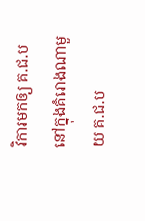វិការមកឲ្យ គ.ជ.ប នៅក្នុងគំរោងណាមួយ គ.ជ.ប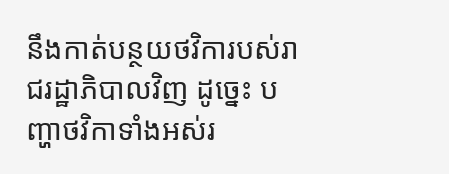នឹងកាត់បន្ថយថវិការបស់រាជរដ្ឋាភិបាលវិញ ដូច្នេះ បញ្ហាថវិកាទាំងអស់រ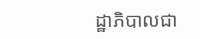ដ្ឋាភិបាលជា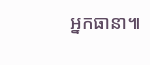អ្នកធានា៕